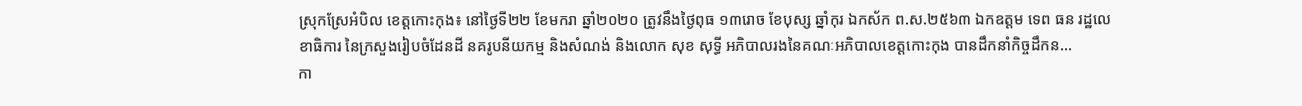ស្រុកស្រែអំបិល ខេត្តកោះកុង៖ នៅថ្ងៃទី២២ ខែមករា ឆ្នាំ២០២០ ត្រូវនឹងថ្ងៃពុធ ១៣រោច ខែបុស្ស ឆ្នាំកុរ ឯកស័ក ព.ស.២៥៦៣ ឯកឧត្តម ទេព ធន រដ្ឋលេខាធិការ នៃក្រសួងរៀបចំដែនដី នគរូបនីយកម្ម និងសំណង់ និងលោក សុខ សុទ្ធី អភិបាលរងនៃគណៈអភិបាលខេត្តកោះកុង បានដឹកនាំកិច្ចដឹកន...
កា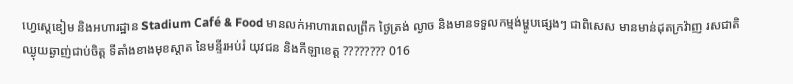ហ្វេស្តេឌៀម និងអហារដ្ឋាន Stadium Café & Food មានលក់អាហារពេលព្រឹក ថ្ងៃត្រង់ ល្ងាច និងមានទទួលកម្មង់ម្ហូបផ្សេងៗ ជាពិសេស មានមាន់ដុតក្រវ៉ាញ រសជាតិឈ្ងុយឆ្ងាញ់ជាប់ចិត្ត ទីតាំងខាងមុខស្តាត នៃមន្ទីរអប់រំ យុវជន និងកីឡាខេត្ត ???????? 016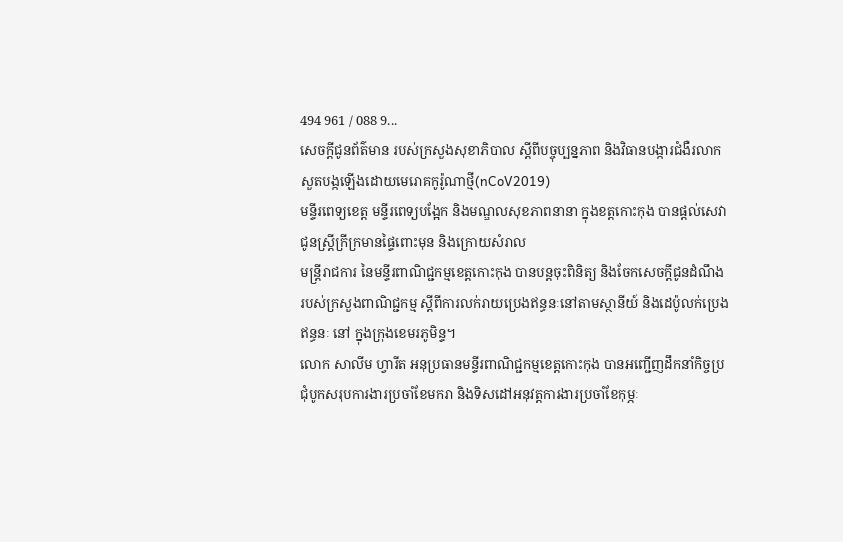494 961 / 088 9...
សេចក្តីជូនព័ត៌មាន របស់ក្រសួងសុខាភិបាល ស្តីពីបច្ចុប្បន្នភាព និងវិធានបង្ការជំងឺរលាកសួតបង្កឡើងដោយមេរោគកូរ៉ូណាថ្មី(nCoV2019)
មន្ទីរពេទ្យខេត្ត មន្ទីរពេទ្យបង្អែក និងមណ្ឌលសុខភាពនានា ក្នុងខត្តកោះកុង បានផ្តល់សេវា ជូនស្ត្រីក្រីក្រមានផ្ទៃពោះមុន និងក្រោយសំរាល
មន្ត្រីរាជការ នៃមន្ទីរពាណិជ្ជកម្មខេត្តកោះកុង បានបន្តចុះពិនិត្យ និងចែកសេចក្តីជូនដំណឹង របស់ក្រសួងពាណិជ្ជកម្ម ស្តីពីការលក់រាយប្រេងឥន្ធនៈនៅតាមស្ថានីយ៍ និងដេប៉ូលក់ប្រេងឥន្ធនៈ នៅ ក្នុងក្រុងខេមរភូមិន្ទ។
លោក សាលីម ហ្វារីត អនុប្រធានមន្ទីរពាណិជ្ជកម្មខេត្តកោះកុង បានអញ្ជើញដឹកនាំកិច្ចប្រជុំបូកសរុបការងារប្រចាំខែមករា និងទិសដៅអនុវត្តការងារប្រចាំខែកុម្ភៈ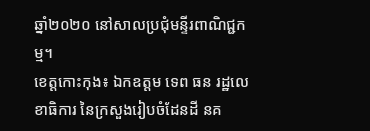ឆ្នាំ២០២០ នៅសាលប្រជុំមន្ទីរពាណិជ្ជកម្ម។
ខេត្តកោះកុង៖ ឯកឧត្តម ទេព ធន រដ្ឋលេខាធិការ នៃក្រសួងរៀបចំដែនដី នគ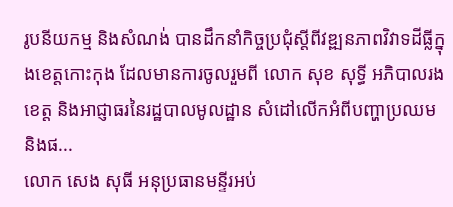រូបនីយកម្ម និងសំណង់ បានដឹកនាំកិច្ចប្រជុំស្តីពីវឌ្ឍនភាពវិវាទដីធ្លីក្នុងខេត្តកោះកុង ដែលមានការចូលរួមពី លោក សុខ សុទ្ធី អភិបាលរងខេត្ត និងអាជ្ញាធរនៃរដ្ឋបាលមូលដ្ឋាន សំដៅលើកអំពីបញ្ហាប្រឈម និងផ...
លោក សេង សុធី អនុប្រធានមន្ទីរអប់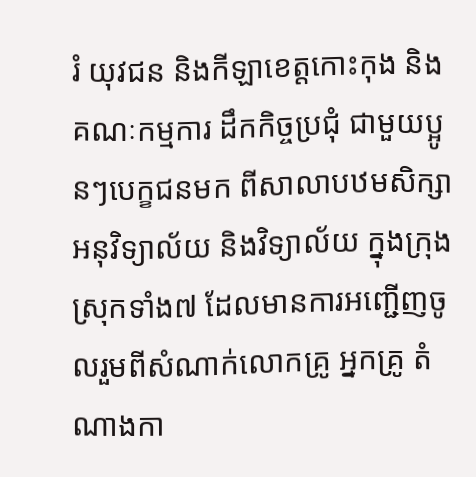រំ យុវជន និងកីឡាខេត្តកោះកុង និង គណៈកម្មការ ដឹកកិច្ចប្រជុំ ជាមួយប្អូនៗបេក្ខជនមក ពីសាលាបឋមសិក្សា អនុវិទ្យាល័យ និងវិទ្យាល័យ ក្នុងក្រុង ស្រុកទាំង៧ ដែលមានការអញ្ជើញចូលរួមពីសំណាក់លោកគ្រូ អ្នកគ្រូ តំណាងកា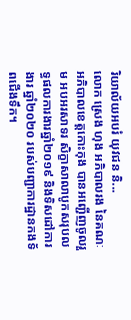រិយាល័យអបរំ យុវជន និ...
លោក ស្រេង ហុង អភិបាលរង នៃគណៈអភិបាលខេត្តកោះកុង បានអញ្ជើញចូលរួម អបអរសាទរ សិក្ខាសាលាបូកសរុបលទ្ធផលការងារឆ្នាំ២០១៩ និងទិសដៅការងារ ឆ្នាំ២០២០ របស់បញ្ជាការដ្ឋានកងទ័ពជើងទឹក។